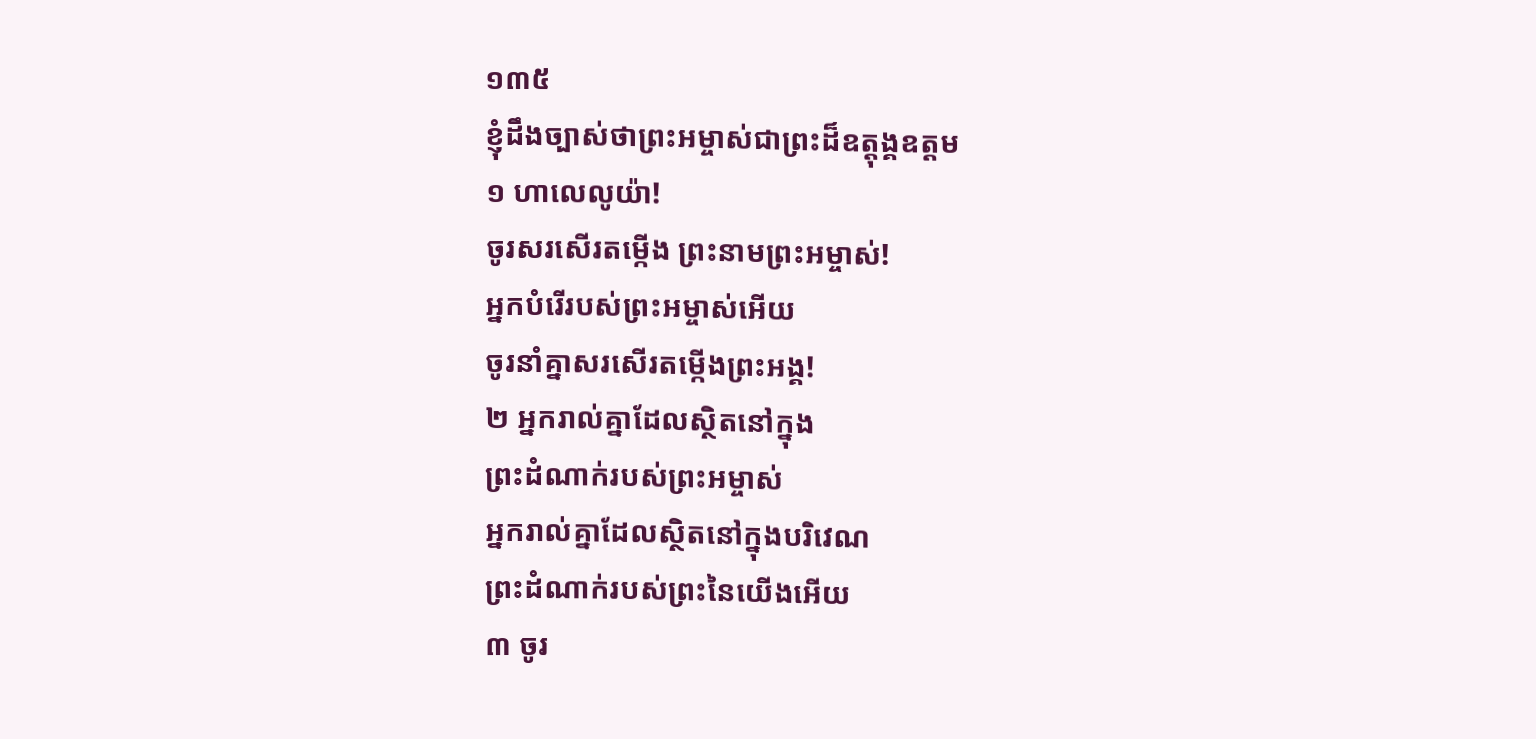១៣៥
ខ្ញុំដឹងច្បាស់ថាព្រះអម្ចាស់ជាព្រះដ៏ឧត្ដុង្គឧត្ដម
១ ហាលេលូយ៉ា!
ចូរសរសើរតម្កើង ព្រះនាមព្រះអម្ចាស់!
អ្នកបំរើរបស់ព្រះអម្ចាស់អើយ
ចូរនាំគ្នាសរសើរតម្កើងព្រះអង្គ!
២ អ្នករាល់គ្នាដែលស្ថិតនៅក្នុង
ព្រះដំណាក់របស់ព្រះអម្ចាស់
អ្នករាល់គ្នាដែលស្ថិតនៅក្នុងបរិវេណ
ព្រះដំណាក់របស់ព្រះនៃយើងអើយ
៣ ចូរ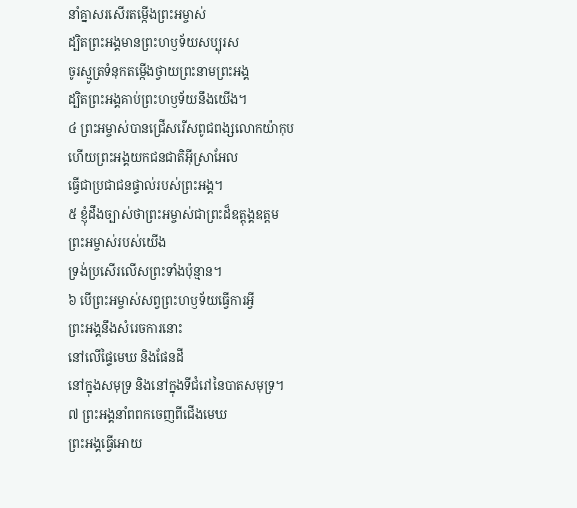នាំគ្នាសរសើរតម្កើងព្រះអម្ចាស់
ដ្បិតព្រះអង្គមានព្រះហឫទ័យសប្បុរស
ចូរស្មូត្រទំនុកតម្កើងថ្វាយព្រះនាមព្រះអង្គ
ដ្បិតព្រះអង្គគាប់ព្រះហឫទ័យនឹងយើង។
៤ ព្រះអម្ចាស់បានជ្រើសរើសពូជពង្សលោកយ៉ាកុប
ហើយព្រះអង្គយកជនជាតិអ៊ីស្រាអែល
ធ្វើជាប្រជាជនផ្ទាល់របស់ព្រះអង្គ។
៥ ខ្ញុំដឹងច្បាស់ថាព្រះអម្ចាស់ជាព្រះដ៏ឧត្ដុង្គឧត្ដម
ព្រះអម្ចាស់របស់យើង
ទ្រង់ប្រសើរលើសព្រះទាំងប៉ុន្មាន។
៦ បើព្រះអម្ចាស់សព្វព្រះហឫទ័យធ្វើការអ្វី
ព្រះអង្គនឹងសំរេចការនោះ
នៅលើផ្ទៃមេឃ និងផែនដី
នៅក្នុងសមុទ្រ និងនៅក្នុងទីជំរៅនៃបាតសមុទ្រ។
៧ ព្រះអង្គនាំពពកចេញពីជើងមេឃ
ព្រះអង្គធ្វើអោយ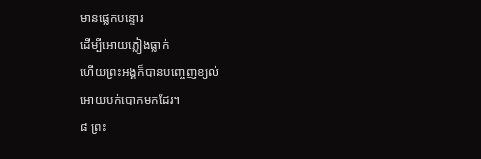មានផ្លេកបន្ទោរ
ដើម្បីអោយភ្លៀងធ្លាក់
ហើយព្រះអង្គក៏បានបញ្ចេញខ្យល់
អោយបក់បោកមកដែរ។
៨ ព្រះ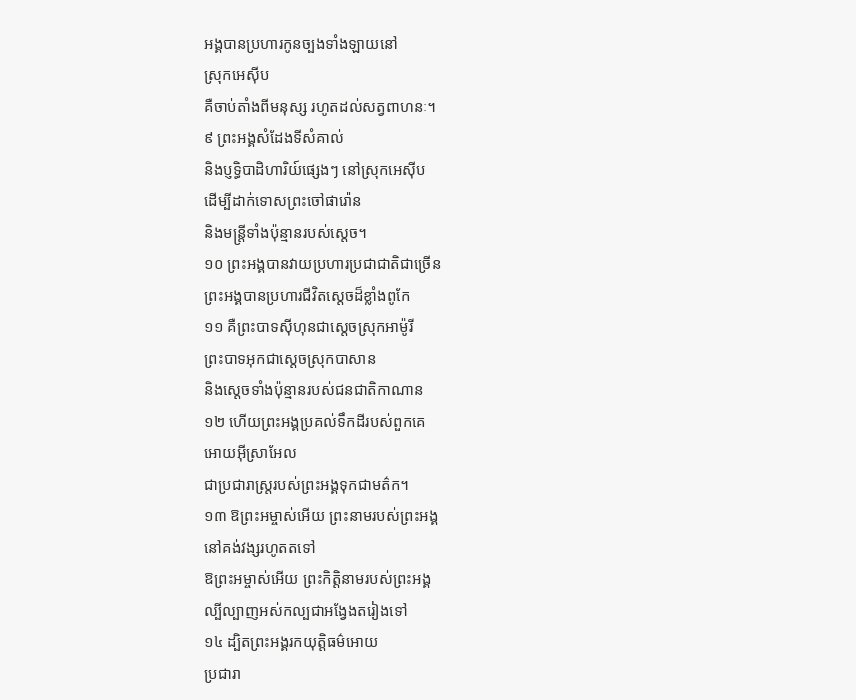អង្គបានប្រហារកូនច្បងទាំងឡាយនៅ
ស្រុកអេស៊ីប
គឺចាប់តាំងពីមនុស្ស រហូតដល់សត្វពាហនៈ។
៩ ព្រះអង្គសំដែងទីសំគាល់
និងប្ញទ្ធិបាដិហារិយ៍ផ្សេងៗ នៅស្រុកអេស៊ីប
ដើម្បីដាក់ទោសព្រះចៅផារ៉ោន
និងមន្ត្រីទាំងប៉ុន្មានរបស់ស្ដេច។
១០ ព្រះអង្គបានវាយប្រហារប្រជាជាតិជាច្រើន
ព្រះអង្គបានប្រហារជីវិតស្ដេចដ៏ខ្លាំងពូកែ
១១ គឺព្រះបាទស៊ីហុនជាស្ដេចស្រុកអាម៉ូរី
ព្រះបាទអុកជាស្ដេចស្រុកបាសាន
និងស្ដេចទាំងប៉ុន្មានរបស់ជនជាតិកាណាន
១២ ហើយព្រះអង្គប្រគល់ទឹកដីរបស់ពួកគេ
អោយអ៊ីស្រាអែល
ជាប្រជារាស្ត្ររបស់ព្រះអង្គទុកជាមត៌ក។
១៣ ឱព្រះអម្ចាស់អើយ ព្រះនាមរបស់ព្រះអង្គ
នៅគង់វង្សរហូតតទៅ
ឱព្រះអម្ចាស់អើយ ព្រះកិត្តិនាមរបស់ព្រះអង្គ
ល្បីល្បាញអស់កល្បជាអង្វែងតរៀងទៅ
១៤ ដ្បិតព្រះអង្គរកយុត្តិធម៌អោយ
ប្រជារា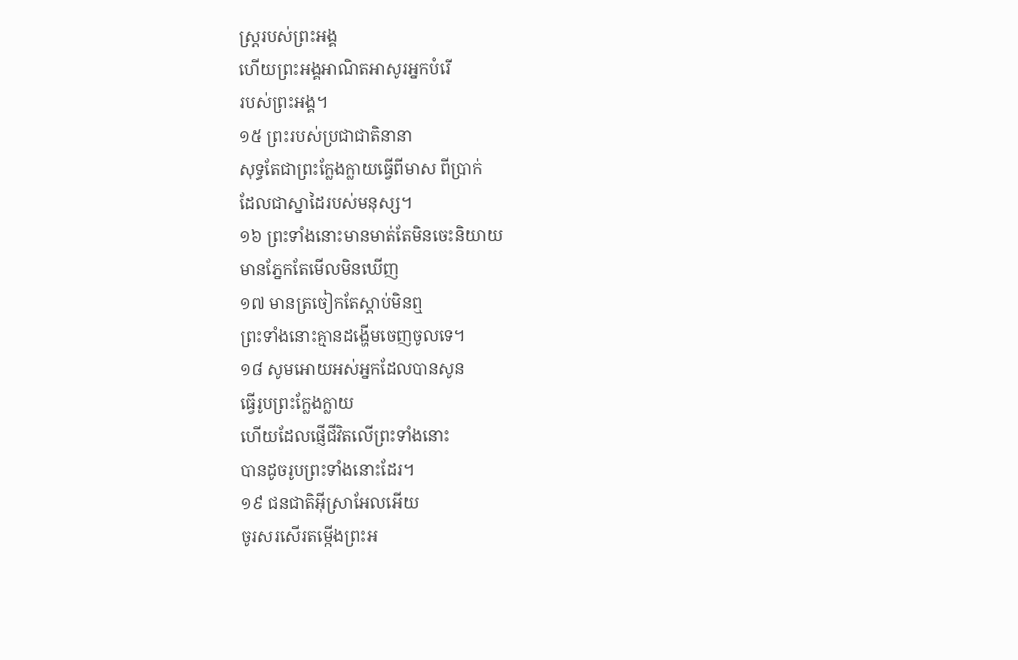ស្ត្ររបស់ព្រះអង្គ
ហើយព្រះអង្គអាណិតអាសូរអ្នកបំរើ
របស់ព្រះអង្គ។
១៥ ព្រះរបស់ប្រជាជាតិនានា
សុទ្ធតែជាព្រះក្លែងក្លាយធ្វើពីមាស ពីប្រាក់
ដែលជាស្នាដៃរបស់មនុស្ស។
១៦ ព្រះទាំងនោះមានមាត់តែមិនចេះនិយាយ
មានភ្នែកតែមើលមិនឃើញ
១៧ មានត្រចៀកតែស្ដាប់មិនឮ
ព្រះទាំងនោះគ្មានដង្ហើមចេញចូលទេ។
១៨ សូមអោយអស់អ្នកដែលបានសូន
ធ្វើរូបព្រះក្លែងក្លាយ
ហើយដែលផ្ញើជីវិតលើព្រះទាំងនោះ
បានដូចរូបព្រះទាំងនោះដែរ។
១៩ ជនជាតិអ៊ីស្រាអែលអើយ
ចូរសរសើរតម្កើងព្រះអ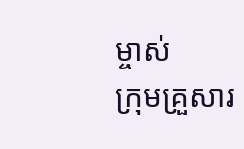ម្ចាស់
ក្រុមគ្រួសារ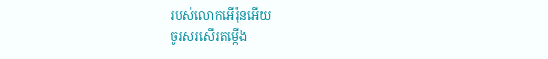របស់លោកអើរ៉ុនអើយ
ចូរសរសើរតម្កើង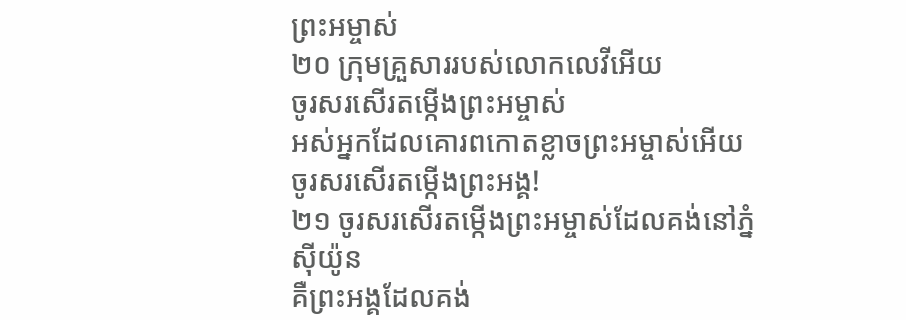ព្រះអម្ចាស់
២០ ក្រុមគ្រួសាររបស់លោកលេវីអើយ
ចូរសរសើរតម្កើងព្រះអម្ចាស់
អស់អ្នកដែលគោរពកោតខ្លាចព្រះអម្ចាស់អើយ
ចូរសរសើរតម្កើងព្រះអង្គ!
២១ ចូរសរសើរតម្កើងព្រះអម្ចាស់ដែលគង់នៅភ្នំស៊ីយ៉ូន
គឺព្រះអង្គដែលគង់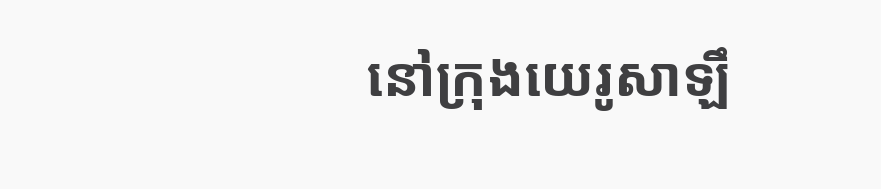នៅក្រុងយេរូសាឡឹ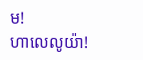ម!
ហាលេលូយ៉ា!